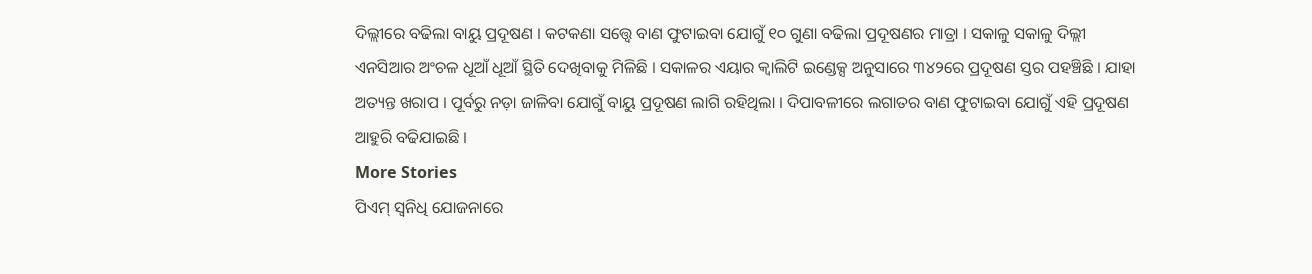ଦିଲ୍ଲୀରେ ବଢିଲା ବାୟୁ ପ୍ରଦୂଷଣ । କଟକଣା ସତ୍ତ୍ୱେ ବାଣ ଫୁଟାଇବା ଯୋଗୁଁ ୧୦ ଗୁଣା ବଢିଲା ପ୍ରଦୂଷଣର ମାତ୍ରା । ସକାଳୁ ସକାଳୁ ଦିଲ୍ଲୀ ଏନସିଆର ଅଂଚଳ ଧୂଆଁ ଧୂଆଁ ସ୍ଥିତି ଦେଖିବାକୁ ମିଳିଛି । ସକାଳର ଏୟାର କ୍ୱାଲିଟି ଇଣ୍ଡେକ୍ସ ଅନୁସାରେ ୩୪୨ରେ ପ୍ରଦୂଷଣ ସ୍ତର ପହଞ୍ଚିଛି । ଯାହା ଅତ୍ୟନ୍ତ ଖରାପ । ପୂର୍ବରୁ ନଡ଼ା ଜାଳିବା ଯୋଗୁଁ ବାୟୁ ପ୍ରଦୂଷଣ ଲାଗି ରହିଥିଲା । ଦିପାବଳୀରେ ଲଗାତର ବାଣ ଫୁଟାଇବା ଯୋଗୁଁ ଏହି ପ୍ରଦୂଷଣ ଆହୁରି ବଢିଯାଇଛି ।
More Stories
ପିଏମ୍ ସ୍ୱନିଧି ଯୋଜନାରେ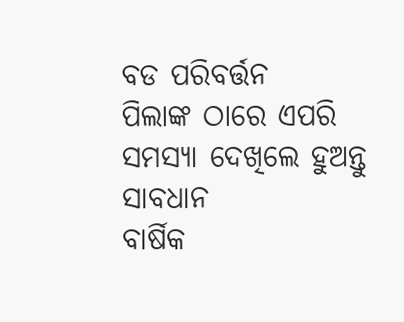ବଡ ପରିବର୍ତ୍ତନ
ପିଲାଙ୍କ ଠାରେ ଏପରି ସମସ୍ୟା ଦେଖିଲେ ହୁଅନ୍ତୁ ସାବଧାନ
ବାର୍ଷିକ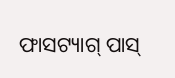ଫାସଟ୍ୟାଗ୍ ପାସ୍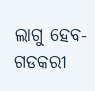ଲାଗୁ ହେବ- ଗଡକରୀ